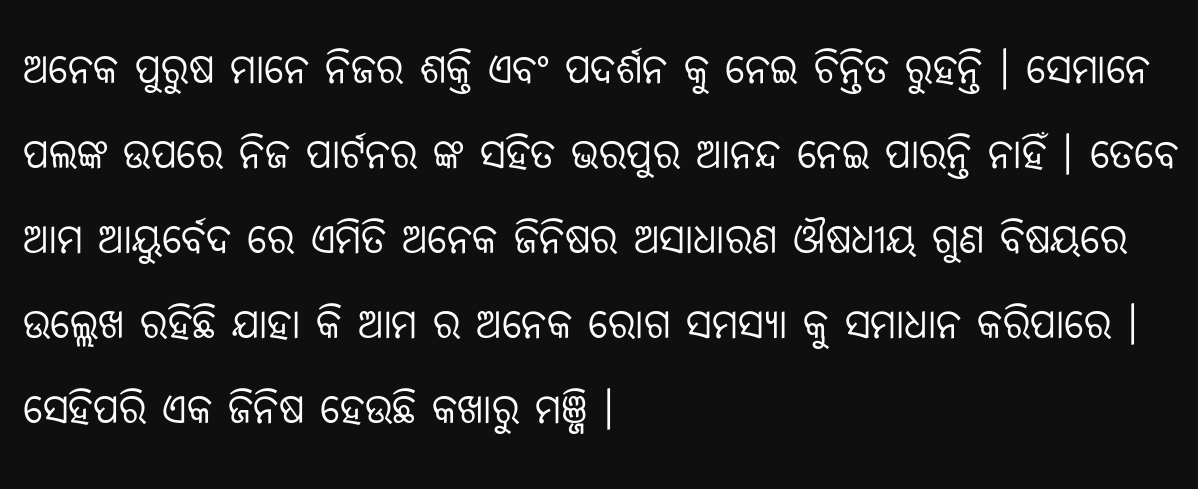ଅନେକ ପୁରୁଷ ମାନେ ନିଜର ଶକ୍ତି ଏବଂ ପଦର୍ଶନ କୁ ନେଇ ଚିନ୍ତିତ ରୁହନ୍ତି । ସେମାନେ ପଲଙ୍କ ଉପରେ ନିଜ ପାର୍ଟନର ଙ୍କ ସହିତ ଭରପୁର ଆନନ୍ଦ ନେଇ ପାରନ୍ତି ନାହିଁ । ତେବେ ଆମ ଆୟୁର୍ବେଦ ରେ ଏମିତି ଅନେକ ଜିନିଷର ଅସାଧାରଣ ଔଷଧୀୟ ଗୁଣ ବିଷୟରେ ଉଲ୍ଲେଖ ରହିଛି ଯାହା କି ଆମ ର ଅନେକ ରୋଗ ସମସ୍ୟା କୁ ସମାଧାନ କରିପାରେ । ସେହିପରି ଏକ ଜିନିଷ ହେଉଛି କଖାରୁ ମଞ୍ଜି ।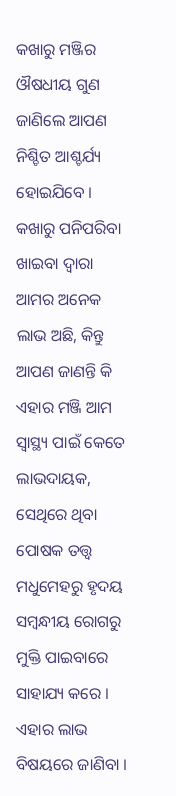କଖାରୁ ମଞ୍ଜିର ଔଷଧୀୟ ଗୁଣ ଜାଣିଲେ ଆପଣ ନିଶ୍ଚିତ ଆଶ୍ଚର୍ଯ୍ୟ ହୋଇଯିବେ ।
କଖାରୁ ପନିପରିବା ଖାଇବା ଦ୍ୱାରା ଆମର ଅନେକ ଲାଭ ଅଛି, କିନ୍ତୁ ଆପଣ ଜାଣନ୍ତି କି ଏହାର ମଞ୍ଜି ଆମ ସ୍ୱାସ୍ଥ୍ୟ ପାଇଁ କେତେ ଲାଭଦାୟକ, ସେଥିରେ ଥିବା ପୋଷକ ତତ୍ତ୍ୱ ମଧୁମେହରୁ ହୃଦୟ ସମ୍ବନ୍ଧୀୟ ରୋଗରୁ ମୁକ୍ତି ପାଇବାରେ ସାହାଯ୍ୟ କରେ । ଏହାର ଲାଭ ବିଷୟରେ ଜାଣିବା ।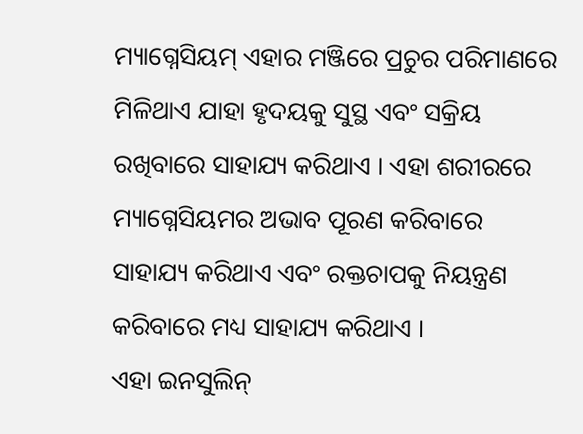ମ୍ୟାଗ୍ନେସିୟମ୍ ଏହାର ମଞ୍ଜିରେ ପ୍ରଚୁର ପରିମାଣରେ ମିଳିଥାଏ ଯାହା ହୃଦୟକୁ ସୁସ୍ଥ ଏବଂ ସକ୍ରିୟ ରଖିବାରେ ସାହାଯ୍ୟ କରିଥାଏ । ଏହା ଶରୀରରେ ମ୍ୟାଗ୍ନେସିୟମର ଅଭାବ ପୂରଣ କରିବାରେ ସାହାଯ୍ୟ କରିଥାଏ ଏବଂ ରକ୍ତଚାପକୁ ନିୟନ୍ତ୍ରଣ କରିବାରେ ମଧ୍ୟ ସାହାଯ୍ୟ କରିଥାଏ ।
ଏହା ଇନସୁଲିନ୍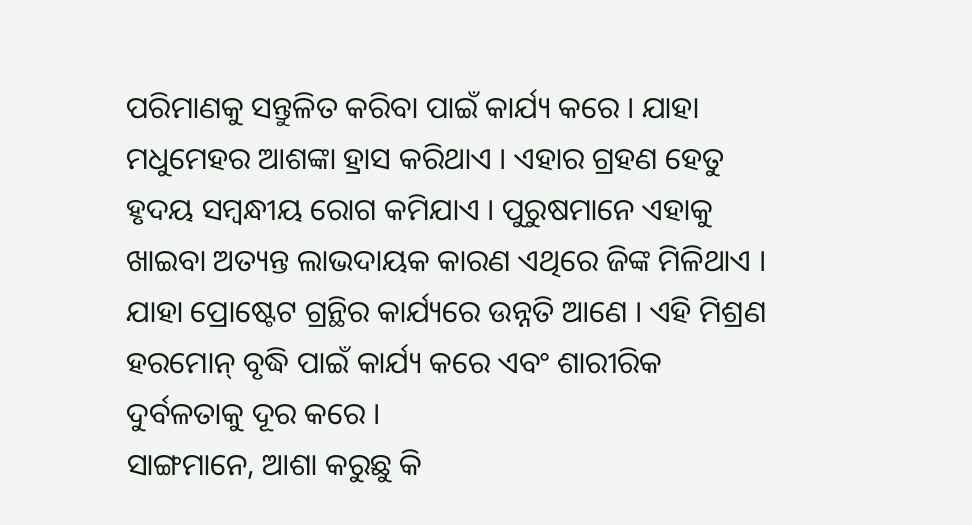ପରିମାଣକୁ ସନ୍ତୁଳିତ କରିବା ପାଇଁ କାର୍ଯ୍ୟ କରେ । ଯାହା ମଧୁମେହର ଆଶଙ୍କା ହ୍ରାସ କରିଥାଏ । ଏହାର ଗ୍ରହଣ ହେତୁ ହୃଦୟ ସମ୍ବନ୍ଧୀୟ ରୋଗ କମିଯାଏ । ପୁରୁଷମାନେ ଏହାକୁ ଖାଇବା ଅତ୍ୟନ୍ତ ଲାଭଦାୟକ କାରଣ ଏଥିରେ ଜିଙ୍କ ମିଳିଥାଏ । ଯାହା ପ୍ରୋଷ୍ଟେଟ ଗ୍ରନ୍ଥିର କାର୍ଯ୍ୟରେ ଉନ୍ନତି ଆଣେ । ଏହି ମିଶ୍ରଣ ହରମୋନ୍ ବୃଦ୍ଧି ପାଇଁ କାର୍ଯ୍ୟ କରେ ଏବଂ ଶାରୀରିକ ଦୁର୍ବଳତାକୁ ଦୂର କରେ ।
ସାଙ୍ଗମାନେ, ଆଶା କରୁଛୁ କି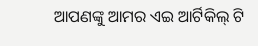ଆପଣଙ୍କୁ ଆମର ଏଇ ଆର୍ଟିକିଲ୍ ଟି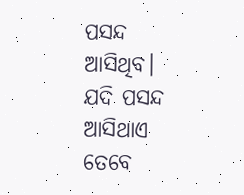ପସନ୍ଦ ଆସିଥିବ। ଯଦି ପସନ୍ଦ ଆସିଥାଏ ତେବେ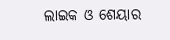ଲାଇକ ଓ ଶେୟାର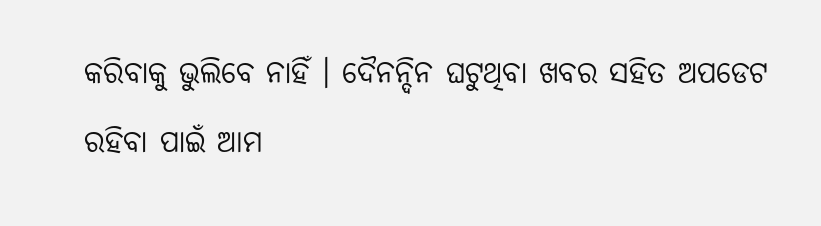କରିବାକୁ ଭୁଲିବେ ନାହିଁ । ଦୈନନ୍ଦିନ ଘଟୁଥିବା ଖବର ସହିତ ଅପଡେଟ ରହିବା ପାଇଁ ଆମ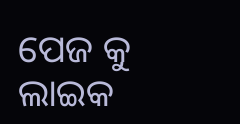ପେଜ କୁ ଲାଇକ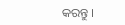କରନ୍ତୁ ।